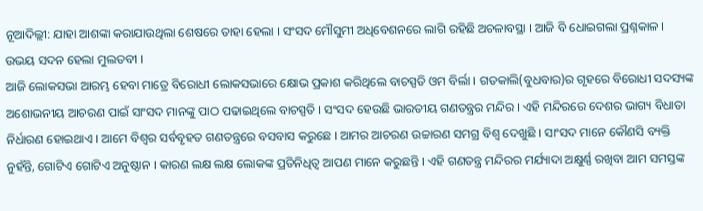ନୂଆଦିଲ୍ଲୀ: ଯାହା ଆଶଙ୍କା କରାଯାଉଥିଲା ଶେଷରେ ତାହା ହେଲା । ସଂସଦ ମୌସୁମୀ ଅଧିବେଶନରେ ଲାଗି ରହିଛି ଅଚଳାବସ୍ଥା । ଆଜି ବି ଧୋଇଗଲା ପ୍ରଶ୍ନକାଳ । ଉଭୟ ସଦନ ହେଲା ମୁଲତବୀ ।
ଆଜି ଲୋକସଭା ଆରମ୍ଭ ହେବା ମାତ୍ରେ ବିରୋଧୀ ଲୋକସଭାରେ କ୍ଷୋଭ ପ୍ରକାଶ କରିଥିଲେ ବାଚସ୍ପତି ଓମ ବିର୍ଲା । ଗତକାଲି(ବୁଧବାର)ର ଗୃହରେ ବିରୋଧୀ ସଦସ୍ୟଙ୍କ ଅଶୋଭନୀୟ ଆଚରଣ ପାଇଁ ସାଂସଦ ମାନଙ୍କୁ ପାଠ ପଢାଇଥିଲେ ବାଚସ୍ପତି । ସଂସଦ ହେଉଛି ଭାରତୀୟ ଗଣତନ୍ତ୍ରର ମନ୍ଦିର । ଏହି ମନ୍ଦିରରେ ଦେଶର ଭାଗ୍ୟ ବିଧାତା ନିର୍ଧାରଣ ହୋଇଥାଏ । ଆମେ ବିଶ୍ବର ସର୍ବବୃହତ ଗଣତନ୍ତ୍ରରେ ବସବାସ କରୁଛେ । ଆମର ଆଚରଣ ଉଚ୍ଚାରଣ ସମଗ୍ର ବିଶ୍ବ ଦେଖୁଛି । ସାଂସଦ ମାନେ କୌଣସି ବ୍ୟକ୍ତି ନୁହଁନ୍ତି, ଗୋଟିଏ ଗୋଟିଏ ଅନୁଷ୍ଠାନ । କାରଣ ଲକ୍ଷ ଲକ୍ଷ ଲୋକଙ୍କ ପ୍ରତିନିଧିତ୍ବ ଆପଣ ମାନେ କରୁଛନ୍ତି । ଏହି ଗଣତନ୍ତ୍ର ମନ୍ଦିରର ମର୍ଯ୍ୟାଦା ଅକ୍ଷୁର୍ଣ୍ଣ ରଖିବା ଆମ ସମସ୍ତଙ୍କ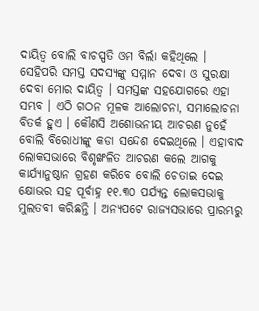ଦାୟିତ୍ବ ବୋଲି ବାଚସ୍ପତି ଓମ ବିର୍ଲା କହିଥିଲେ ।
ସେହିପରି ସମସ୍ତ ସଦସ୍ୟଙ୍କୁ ସମ୍ମାନ ଦେବା ଓ ସୁରକ୍ଷା ଦେବା ମୋର ଦାୟିତ୍ବ । ସମସ୍ତଙ୍କ ସହଯୋଗରେ ଏହା ସମ୍ଭବ । ଏଠି ଗଠନ ମୂଳକ ଆଲୋଚନା, ସମାଲୋଚନା ବିତର୍କ ହୁଏ । କୌଣସି ଅଶୋଭନୀୟ ଆଚରଣ ନୁହେଁ ବୋଲି ବିରୋଧୀଙ୍କୁ କଡା ସନ୍ଦେଶ ଦେଇଥିଲେ । ଏହାବାଦ ଲୋକସଭାରେ ବିଶୃଙ୍ଖଳିତ ଆଚରଣ କଲେ ଆଗକୁ କାର୍ଯ୍ୟାନୁଷ୍ଠାନ ଗ୍ରହଣ କରିବେ ବୋଲି ଚେତାଇ ଦେଇ କ୍ଷୋଭର ସହ ପୂର୍ବାହ୍ନ ୧୧.୩୦ ପର୍ଯ୍ୟନ୍ତ ଲୋକସଭାକୁ ମୁଲତବୀ କରିଛନ୍ତି । ଅନ୍ୟପଟେ ରାଜ୍ୟସଭାରେ ପ୍ରାରମ୍ଭରୁ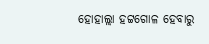ହୋହାଲ୍ଲା ହଟ୍ଟଗୋଳ ହେବାରୁ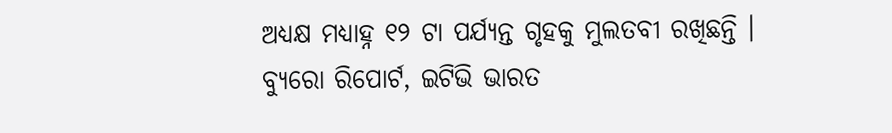ଅଧ୍ୟକ୍ଷ ମଧ୍ୟାହ୍ନ ୧୨ ଟା ପର୍ଯ୍ୟନ୍ତ ଗୃହକୁ ମୁଲତବୀ ରଖିଛନ୍ତି ।
ବ୍ୟୁରୋ ରିପୋର୍ଟ, ଇଟିଭି ଭାରତ